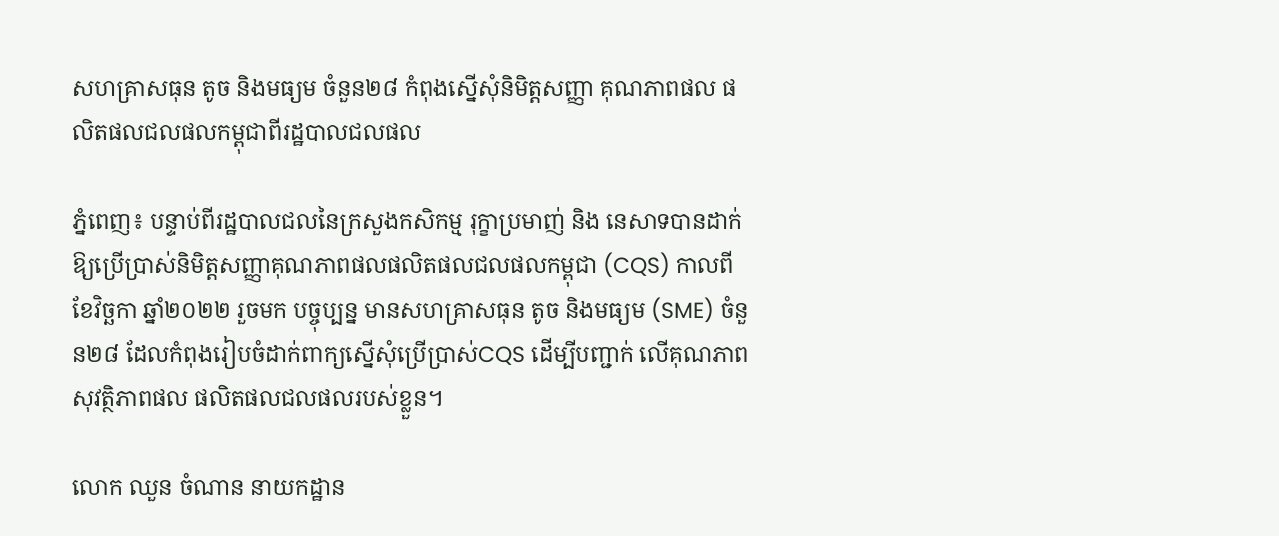សហគ្រាសធុន តូច និងមធ្យម ចំនួន២៨ កំពុងស្នើសុំនិមិត្តសញ្ញា គុណភាពផល ផលិតផលជលផលកម្ពុជាពីរដ្ឋបាលជលផល

ភ្នំពេញ៖ បន្ទាប់ពីរដ្ឋបាលជលនៃក្រសួងកសិកម្ម រុក្ខាប្រមាញ់ និង នេសាទបានដាក់ឱ្យប្រើប្រាស់និមិត្តសញ្ញាគុណភាពផលផលិតផលជលផលកម្ពុជា (CQS) កាលពីខែវិច្ឆកា ឆ្នាំ២០២២ រួចមក បច្ចុប្បន្ន មានសហគ្រាសធុន តូច និងមធ្យម (SME) ចំនួន២៨ ដែលកំពុងរៀបចំដាក់ពាក្យស្នើសុំប្រើប្រាស់CQS ដើម្បីបញ្ជាក់ លើគុណភាព សុវត្ថិភាពផល ផលិតផលជលផលរបស់ខ្លួន។

លោក ឈួន ចំណាន នាយកដ្ឋាន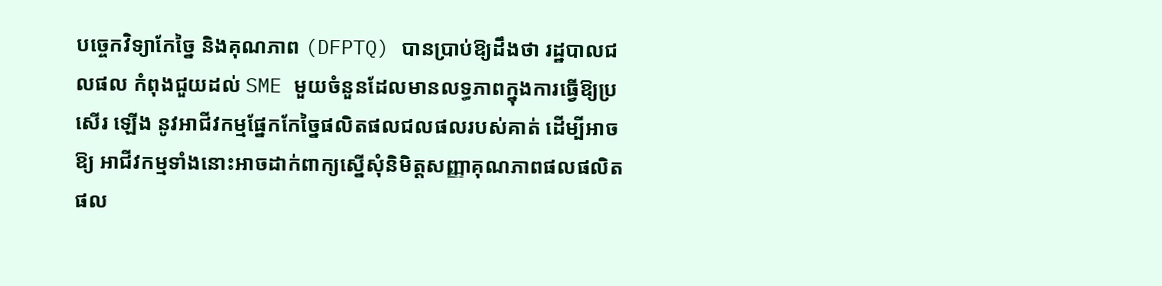បច្ចេកវិទ្យាកែច្នៃ និងគុណភាព (DFPTQ) បានប្រាប់ឱ្យដឹងថា រដ្ឋបាលជលផល កំពុងជួយដល់ SME មួយចំនួនដែលមានលទ្ធភាពក្នុងការធ្វើឱ្យប្រសើរ ឡើង នូវអាជីវកម្មផ្នែកកែច្នៃផលិតផលជលផលរបស់គាត់ ដើម្បីអាចឱ្យ អាជីវកម្មទាំងនោះអាចដាក់ពាក្យស្នើសុំនិមិត្តសញ្ញាគុណភាពផលផលិតផល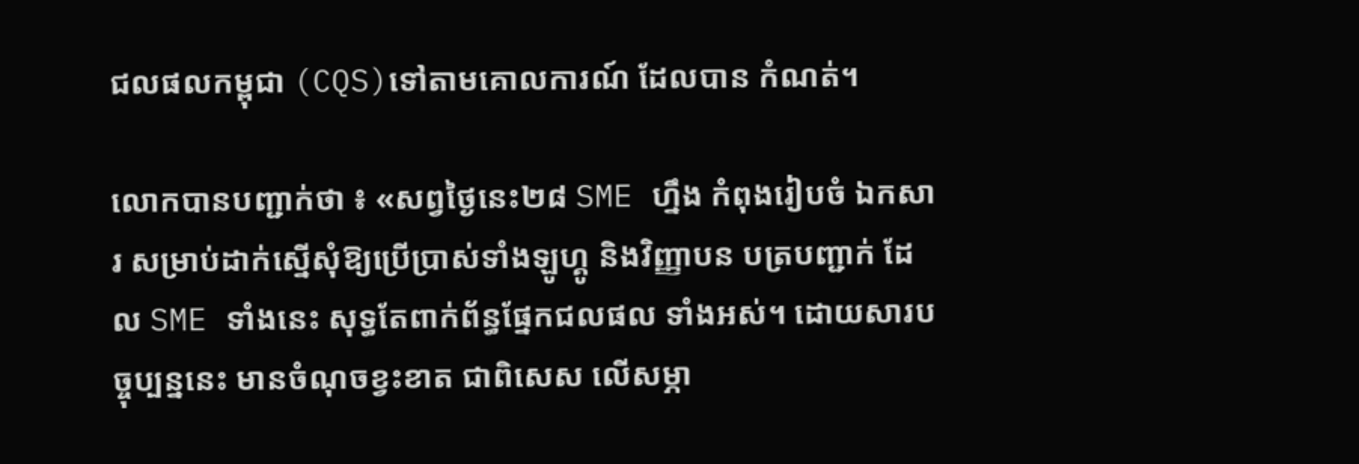ជលផលកម្ពុជា (CQS)ទៅតាមគោលការណ៍ ដែលបាន កំណត់។

លោកបានបញ្ជាក់ថា ៖ «សព្វថ្ងៃនេះ២៨ SME ហ្នឹង កំពុងរៀបចំ ឯកសារ សម្រាប់ដាក់ស្នើសុំឱ្យប្រើប្រាស់ទាំងឡូហ្គូ និងវិញ្ញាបន បត្របញ្ជាក់ ដែល SME ទាំងនេះ សុទ្ធតែពាក់ព័ន្ធផ្នែកជលផល ទាំងអស់។ ដោយសារបច្ចុប្បន្ននេះ មានចំណុចខ្វះខាត ជាពិសេស លើសម្ភា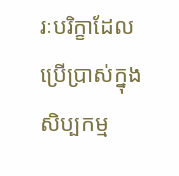រៈបរិក្ខាដែលប្រើប្រាស់ក្នុងសិប្បកម្ម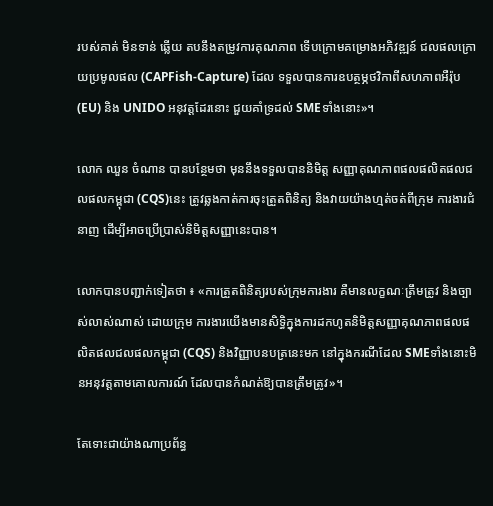របស់គាត់ មិនទាន់ ឆ្លើយ តបនឹងតម្រូវការគុណភាព ទើបក្រោមគម្រោងអភិវឌ្ឍន៍ ជលផលក្រោយប្រមូលផល (CAPFish-Capture) ដែល ទទួលបានការឧបត្ថម្ភថវិកាពីសហភាពអឺរ៉ុប (EU) និង UNIDO អនុវត្ដដែរនោះ ជួយគាំទ្រដល់ SMEទាំងនោះ»។

លោក ឈួន ចំណាន បានបន្ថែមថា មុននឹងទទួលបាននិមិត្ត សញ្ញាគុណភាពផលផលិតផលជលផលកម្ពុជា (CQS)នេះ ត្រូវឆ្លងកាត់ការចុះត្រួតពិនិត្យ និងវាយយ៉ាងហ្មត់ចត់ពីក្រុម ការងារជំនាញ ដើម្បីអាចប្រើប្រាស់និមិត្តសញ្ញានេះបាន។

លោកបានបញ្ជាក់ទៀតថា ៖ «ការត្រួតពិនិត្យរបស់ក្រុមការងារ គឺមានលក្ខណៈត្រឹមត្រូវ និងច្បាស់លាស់ណាស់ ដោយក្រុម ការងារយើងមានសិទ្ធិក្នុងការដកហូតនិមិត្តសញ្ញាគុណភាពផលផលិតផលជលផលកម្ពុជា (CQS) និងវិញ្ញាបនបត្រនេះមក នៅក្នុងករណីដែល SMEទាំងនោះមិនអនុវត្តតាមគោលការណ៍ ដែលបានកំណត់ឱ្យបានត្រឹមត្រូវ»។

តែទោះជាយ៉ាងណាប្រព័ន្ធ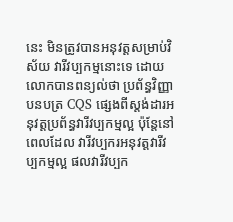នេះ មិនត្រូវបានអនុវត្តសម្រាប់វិស័យ វារីវប្បកម្មនោះទេ ដោយលោកបានពន្យល់ថា ប្រព័ន្ធវិញ្ញាបនបត្រ CQS ផ្សេងពីស្តង់ដារអនុវត្តប្រព័ន្ធវារីវប្បកម្មល្អ ប៉ុន្តែនៅពេលដែល វារីវប្បករអនុវត្តវារីវប្បកម្មល្អ ផលវារីវប្បក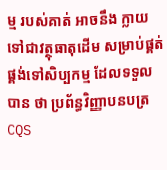ម្ម របស់គាត់ អាចនឹង ក្លាយទៅជាវត្ថុធាតុដើម សម្រាប់ផ្គត់ផ្គង់ទៅសិប្បកម្ម ដែលទទួល បាន ថា ប្រព័ន្ធវិញ្ញាបនបត្រ CQS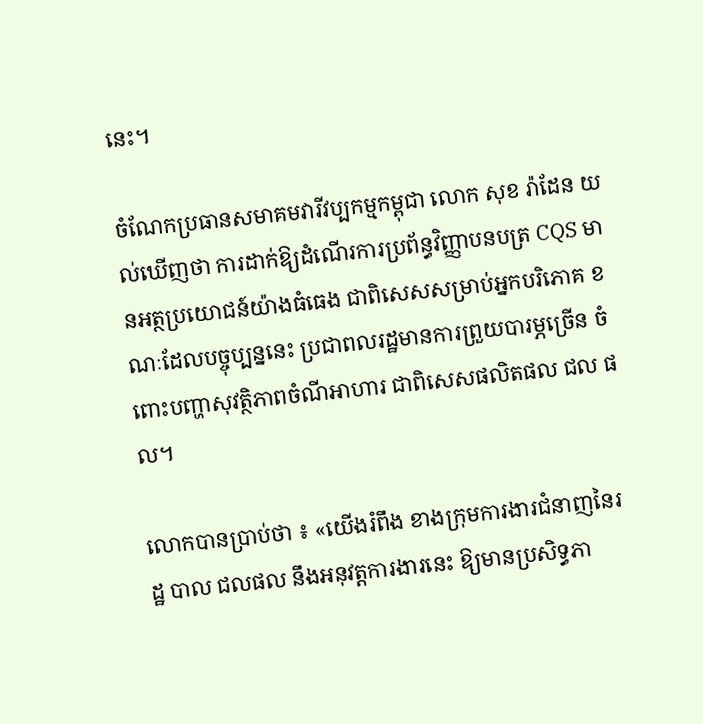នេះ។

ចំណែកប្រធានសមាគមវារីវប្បកម្មកម្ពុជា លោក សុខ រ៉ាដែន យល់ឃើញថា ការដាក់ឱ្យដំណើរការប្រព័ន្ធវិញ្ញាបនបត្រ CQS មានអត្ថប្រយោជន៍យ៉ាងធំធេង ជាពិសេសសម្រាប់អ្នកបរិភោគ ខណៈដែលបច្ចុប្បន្ននេះ ប្រជាពលរដ្ឋមានការព្រួយបារម្ភច្រើន ចំពោះបញ្ហាសុវត្ថិភាពចំណីអាហារ ជាពិសេសផលិតផល ជល ផល។

លោកបានប្រាប់ថា ៖ «យើងរំពឹង ខាងក្រុមការងារជំនាញនៃរដ្ឋ បាល ជលផល នឹងអនុវត្តការងារនេះ ឱ្យមានប្រសិទ្ធភា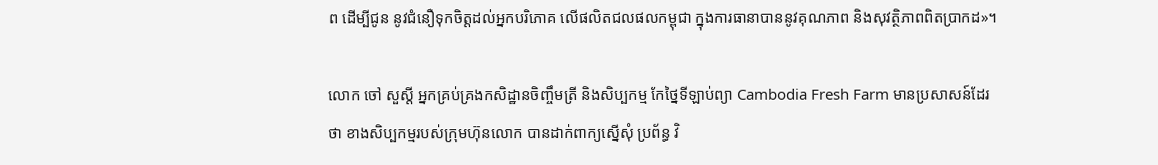ព ដើម្បីជូន នូវជំនឿទុកចិត្តដល់អ្នកបរិភោគ លើផលិតជលផលកម្ពុជា ក្នុងការធានាបាននូវគុណភាព និងសុវត្ថិភាពពិតប្រាកដ»។

លោក ចៅ សួស្តី អ្នកគ្រប់គ្រងកសិដ្ឋានចិញ្ចឹមត្រី និងសិប្បកម្ម កែថ្នៃទីឡាប់ព្យា Cambodia Fresh Farm មានប្រសាសន៍ដែរ ថា ខាងសិប្បកម្មរបស់ក្រុមហ៊ុនលោក បានដាក់ពាក្យស្នើសុំ ប្រព័ន្ធ វិ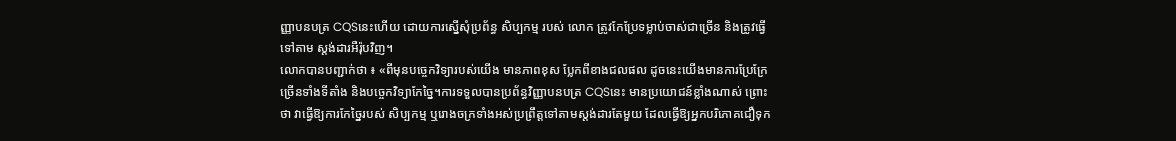ញ្ញាបនបត្រ CQSនេះហើយ ដោយការស្នើសុំប្រព័ន្ធ សិប្បកម្ម របស់ លោក ត្រូវកែប្រែទម្លាប់ចាស់ជាច្រើន និងត្រូវធ្វើទៅតាម ស្តង់ដារអឺរ៉ុបវិញ។
លោកបានបញ្ជាក់ថា ៖ «ពីមុនបច្ចេកវិទ្យារបស់យើង មានភាពខុស ប្លែកពីខាងជលផល ដូចនេះយើងមានការប្រែក្រែច្រើនទាំងទីតាំង និងបច្ចេកវិទ្យាកែច្នៃ។ការទទួលបានប្រព័ន្ធវិញ្ញាបនបត្រ CQSនេះ មានប្រយោជន៍ខ្លាំងណាស់ ព្រោះថា វាធ្វើឱ្យការកែច្នៃរបស់ សិប្បកម្ម ឬរោងចក្រទាំងអស់ប្រព្រឹត្តទៅតាមស្តង់ដារតែមួយ ដែលធ្វើឱ្យអ្នកបរិភោគជឿទុក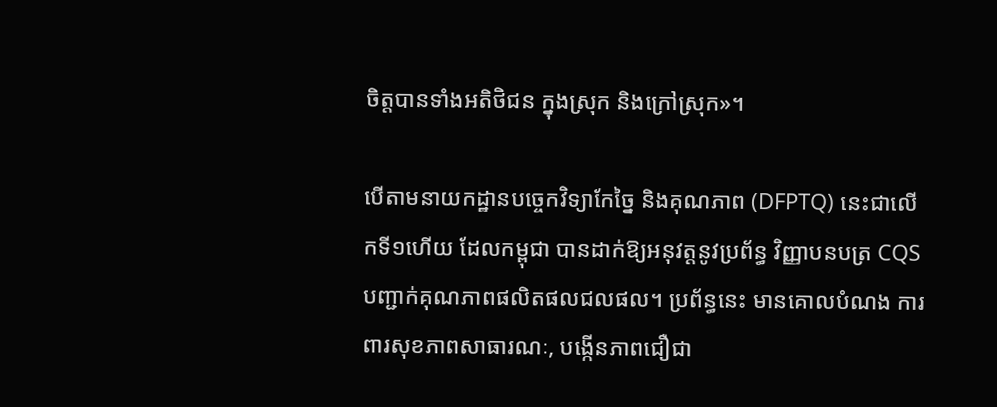ចិត្តបានទាំងអតិថិជន ក្នុងស្រុក និងក្រៅស្រុក»។

បើតាមនាយកដ្ឋានបច្ចេកវិទ្យាកែច្នៃ និងគុណភាព (DFPTQ) នេះជាលើកទី១ហើយ ដែលកម្ពុជា បានដាក់ឱ្យអនុវត្តនូវប្រព័ន្ធ វិញ្ញាបនបត្រ CQS បញ្ជាក់គុណភាពផលិតផលជលផល។ ប្រព័ន្ធនេះ មានគោលបំណង ការពារសុខភាពសាធារណៈ, បង្កើនភាពជឿជា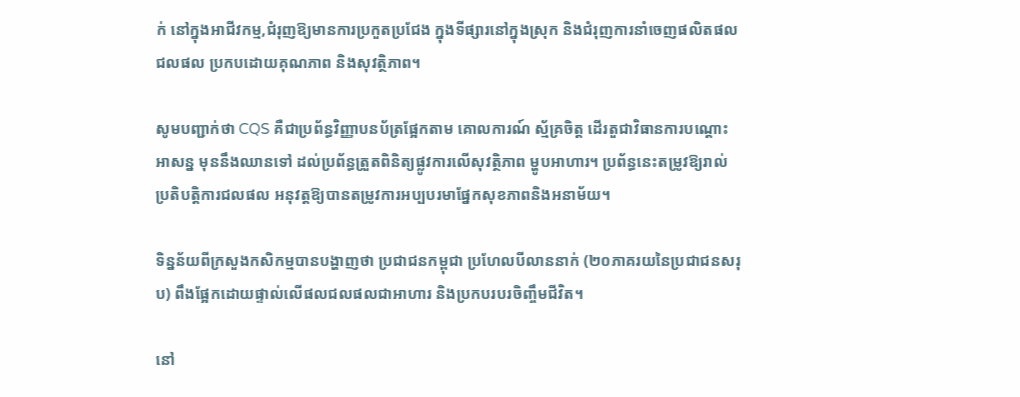ក់ នៅក្នុងអាជីវកម្ម,ជំរុញឱ្យមានការប្រកួតប្រជែង ក្នុងទីផ្សារនៅក្នុងស្រុក និងជំរុញការនាំចេញផលិតផលជលផល ប្រកបដោយគុណភាព និងសុវត្ថិភាព។

សូមបញ្ជាក់ថា CQS គឺជាប្រព័ន្ធវិញ្ញាបនប័ត្រផ្អែកតាម គោលការណ៍ ស្ម័គ្រចិត្ត ដើរតួជាវិធានការបណ្តោះអាសន្ន មុននឹងឈានទៅ ដល់ប្រព័ន្ធត្រួតពិនិត្យផ្លូវការលើសុវត្ថិភាព ម្ហូបអាហារ។ ប្រព័ន្ធនេះតម្រូវឱ្យរាល់ប្រតិបត្តិការជលផល អនុវត្តឱ្យបានតម្រូវការអប្បបរមាផ្នែកសុខភាពនិងអនាម័យ។

ទិន្នន័យពីក្រសួងកសិកម្មបានបង្ហាញថា ប្រជាជនកម្ពុជា ប្រហែលបីលាននាក់ (២០ភាគរយនៃប្រជាជនសរុប) ពឹងផ្អែកដោយផ្ទាល់លើផលជលផលជាអាហារ និងប្រកបរបរចិញ្ចឹមជីវិត។

នៅ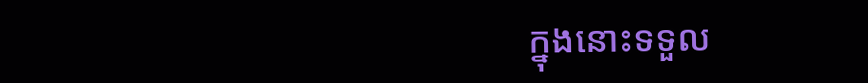ក្នុងនោះទទួល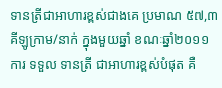ទានត្រីជាអាហារខ្ពស់ជាងគេ ប្រមាណ ៥៧,៣ គីឡូក្រាម/នាក់ ក្នុងមួយឆ្នាំ ខណៈឆ្នាំ២០១១ ការ ទទួល ទានត្រី ជាអាហារខ្ពស់បំផុត គឺ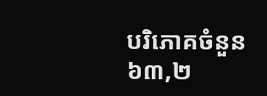បរិភោគចំនួន ៦៣,២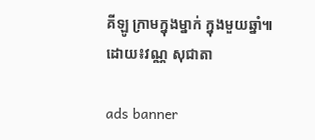គីឡូ ក្រាមក្នុងម្នាក់ ក្នុងមួយឆ្នាំ៕
ដោយ៖វណ្ណ សុជាតា

ads banner